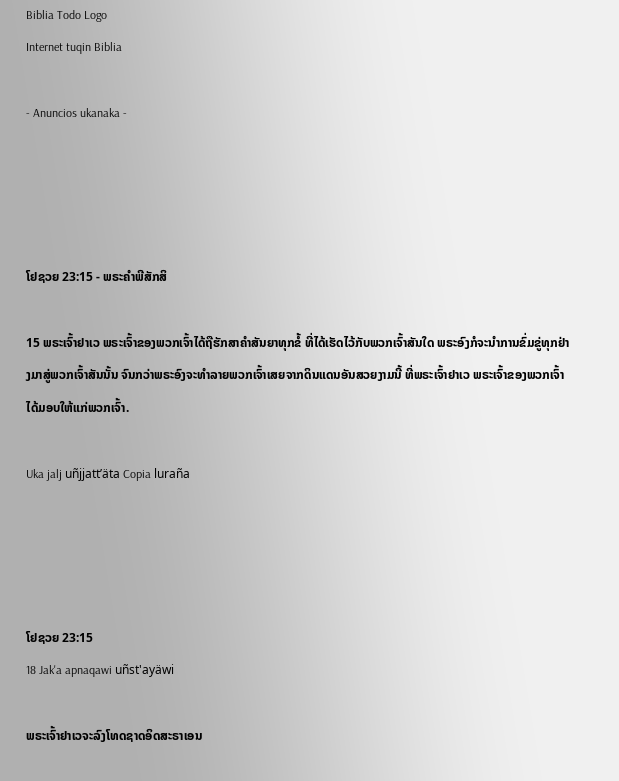Biblia Todo Logo
Internet tuqin Biblia

- Anuncios ukanaka -




ໂຢຊວຍ 23:15 - ພຣະຄຳພີສັກສິ

15 ພຣະເຈົ້າຢາເວ ພຣະເຈົ້າຂອງພວກເຈົ້າໄດ້ຖືຮັກສາຄຳສັນຍາທຸກຂໍ້ ທີ່ໄດ້ເຮັດໄວ້ກັບພວກເຈົ້າສັນໃດ ພຣະອົງກໍຈະນຳການຂົ່ມຂູ່ທຸກຢ່າງມາສູ່ພວກເຈົ້າສັນນັ້ນ ຈົນກວ່າພຣະອົງຈະທຳລາຍພວກເຈົ້າເສຍຈາກດິນແດນອັນສວຍງາມນີ້ ທີ່ພຣະເຈົ້າຢາເວ ພຣະເຈົ້າຂອງພວກເຈົ້າໄດ້ມອບໃຫ້ແກ່ພວກເຈົ້າ.

Uka jalj uñjjattʼäta Copia luraña




ໂຢຊວຍ 23:15
18 Jak'a apnaqawi uñst'ayäwi

ພຣະເຈົ້າຢາເວຈະລົງໂທດຊາດອິດສະຣາເອນ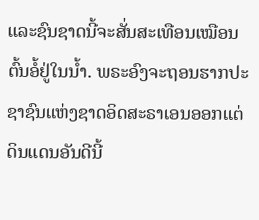ແລະຊົນຊາດນີ້ຈະສັ່ນສະເທືອນເໝືອນຕົ້ນອໍ້ຢູ່ໃນນໍ້າ. ພຣະອົງຈະຖອນຮາກປະຊາຊົນແຫ່ງຊາດອິດສະຣາເອນອອກແຕ່ດິນແດນອັນດີນີ້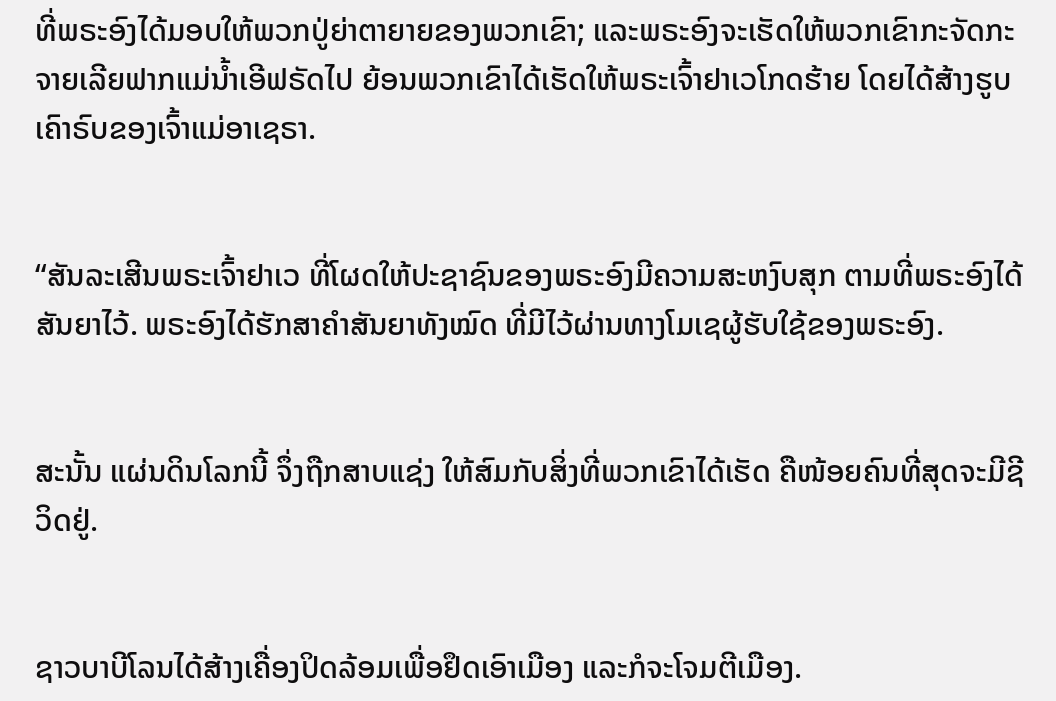ທີ່ພຣະອົງໄດ້ມອບໃຫ້ພວກປູ່ຍ່າຕາຍາຍຂອງພວກເຂົາ; ແລະພຣະອົງຈະເຮັດໃຫ້ພວກເຂົາກະຈັດກະຈາຍເລີຍຟາກແມ່ນໍ້າເອີຟຣັດໄປ ຍ້ອນພວກເຂົາໄດ້ເຮັດໃຫ້ພຣະເຈົ້າຢາເວໂກດຮ້າຍ ໂດຍໄດ້ສ້າງຮູບເຄົາຣົບຂອງເຈົ້າແມ່ອາເຊຣາ.


“ສັນລະເສີນພຣະເຈົ້າຢາເວ ທີ່ໂຜດໃຫ້ປະຊາຊົນຂອງພຣະອົງມີຄວາມສະຫງົບສຸກ ຕາມທີ່ພຣະອົງໄດ້ສັນຍາໄວ້. ພຣະອົງໄດ້ຮັກສາຄຳສັນຍາທັງໝົດ ທີ່ມີໄວ້ຜ່ານທາງໂມເຊຜູ້ຮັບໃຊ້ຂອງພຣະອົງ.


ສະນັ້ນ ແຜ່ນດິນໂລກນີ້ ຈຶ່ງຖືກສາບແຊ່ງ ໃຫ້ສົມກັບສິ່ງທີ່ພວກເຂົາໄດ້ເຮັດ ຄືໜ້ອຍຄົນທີ່ສຸດຈະມີຊີວິດຢູ່.


ຊາວບາບີໂລນໄດ້ສ້າງເຄື່ອງປິດລ້ອມເພື່ອຢຶດເອົາເມືອງ ແລະກໍຈະໂຈມຕີເມືອງ.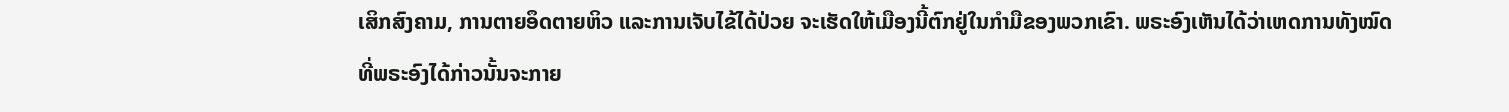ເສິກສົງຄາມ, ການຕາຍອຶດຕາຍຫິວ ແລະການເຈັບໄຂ້ໄດ້ປ່ວຍ ຈະເຮັດໃຫ້ເມືອງນີ້ຕົກຢູ່ໃນກຳມືຂອງພວກເຂົາ. ພຣະອົງເຫັນໄດ້ວ່າເຫດການທັງໝົດທີ່ພຣະອົງໄດ້ກ່າວນັ້ນຈະກາຍ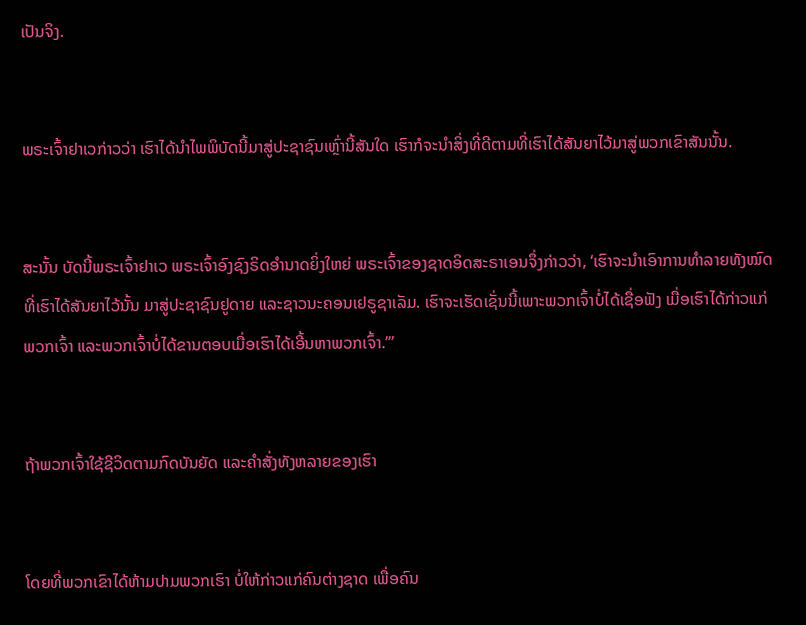ເປັນຈິງ.


ພຣະເຈົ້າຢາເວກ່າວວ່າ ເຮົາໄດ້ນຳໄພພິບັດນີ້ມາສູ່ປະຊາຊົນເຫຼົ່ານີ້ສັນໃດ ເຮົາກໍຈະນຳສິ່ງທີ່ດີຕາມທີ່ເຮົາໄດ້ສັນຍາໄວ້ມາສູ່ພວກເຂົາສັນນັ້ນ.


ສະນັ້ນ ບັດນີ້ພຣະເຈົ້າຢາເວ ພຣະເຈົ້າອົງຊົງຣິດອຳນາດຍິ່ງໃຫຍ່ ພຣະເຈົ້າຂອງຊາດອິດສະຣາເອນຈຶ່ງກ່າວວ່າ, ‘ເຮົາຈະນຳເອົາການທຳລາຍທັງໝົດ ທີ່ເຮົາໄດ້ສັນຍາໄວ້ນັ້ນ ມາສູ່ປະຊາຊົນຢູດາຍ ແລະຊາວນະຄອນເຢຣູຊາເລັມ. ເຮົາຈະເຮັດເຊັ່ນນີ້ເພາະພວກເຈົ້າບໍ່ໄດ້ເຊື່ອຟັງ ເມື່ອເຮົາໄດ້ກ່າວແກ່ພວກເຈົ້າ ແລະພວກເຈົ້າບໍ່ໄດ້ຂານຕອບເມື່ອເຮົາໄດ້ເອີ້ນຫາພວກເຈົ້າ.”’


ຖ້າພວກເຈົ້າໃຊ້ຊີວິດຕາມກົດບັນຍັດ ແລະຄຳສັ່ງທັງຫລາຍຂອງເຮົາ


ໂດຍທີ່ພວກເຂົາໄດ້ຫ້າມປາມພວກເຮົາ ບໍ່ໃຫ້ກ່າວແກ່ຄົນຕ່າງຊາດ ເພື່ອຄົນ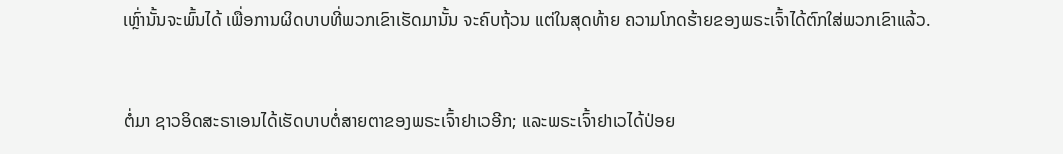ເຫຼົ່ານັ້ນຈະພົ້ນໄດ້ ເພື່ອການຜິດບາບທີ່ພວກເຂົາເຮັດມານັ້ນ ຈະຄົບຖ້ວນ ແຕ່ໃນສຸດທ້າຍ ຄວາມໂກດຮ້າຍຂອງພຣະເຈົ້າໄດ້ຕົກໃສ່ພວກເຂົາແລ້ວ.


ຕໍ່ມາ ຊາວອິດສະຣາເອນໄດ້ເຮັດບາບຕໍ່ສາຍຕາຂອງພຣະເຈົ້າຢາເວອີກ; ແລະພຣະເຈົ້າຢາເວໄດ້ປ່ອຍ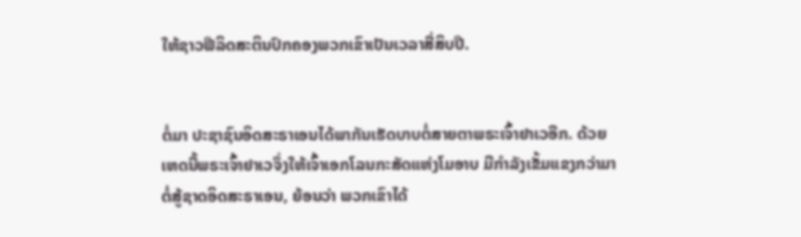ໃຫ້ຊາວຟີລິດສະຕິນປົກຄອງພວກເຂົາເປັນເວລາສີ່ສິບປີ.


ຕໍ່ມາ ປະຊາຊົນອິດສະຣາເອນໄດ້ພາກັນເຮັດບາບຕໍ່ສາຍຕາພຣະເຈົ້າຢາເວອີກ. ດ້ວຍເຫດນີ້ພຣະເຈົ້າຢາເວຈຶ່ງໃຫ້ເຈົ້າເອກໂລນກະສັດແຫ່ງໂມອາບ ມີກຳລັງເຂັ້ມແຂງກວ່າມາຕໍ່ສູ້ຊາດອິດສະຣາເອນ, ຍ້ອນວ່າ ພວກເຂົາໄດ້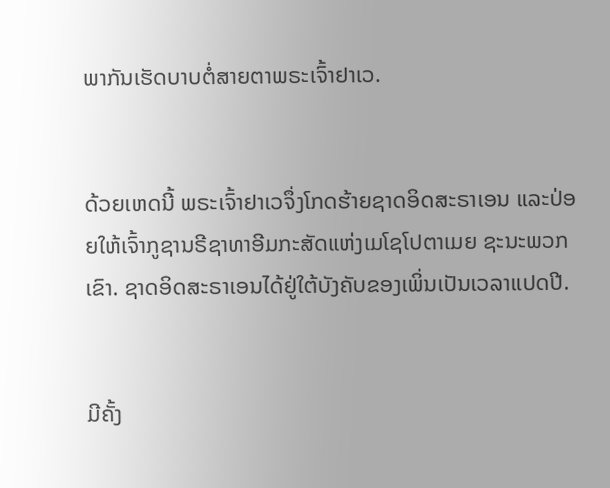ພາກັນເຮັດບາບຕໍ່ສາຍຕາພຣະເຈົ້າຢາເວ.


ດ້ວຍເຫດນີ້ ພຣະເຈົ້າຢາເວຈຶ່ງໂກດຮ້າຍຊາດອິດສະຣາເອນ ແລະປ່ອຍໃຫ້ເຈົ້າກູຊານຣີຊາທາອີມກະສັດແຫ່ງເມໂຊໂປຕາເມຍ ຊະນະພວກເຂົາ. ຊາດອິດສະຣາເອນໄດ້ຢູ່ໃຕ້ບັງຄັບຂອງເພິ່ນເປັນເວລາແປດປີ.


ມີຄັ້ງ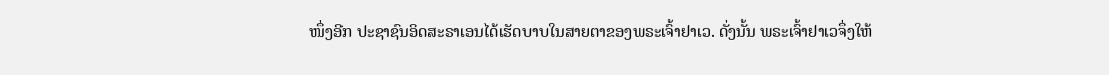ໜຶ່ງອີກ ປະຊາຊົນອິດສະຣາເອນໄດ້ເຮັດບາບໃນສາຍຕາຂອງພຣະເຈົ້າຢາເວ. ດັ່ງນັ້ນ ພຣະເຈົ້າຢາເວຈຶ່ງໃຫ້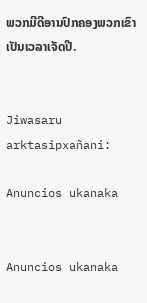ພວກມີດີອານປົກຄອງພວກເຂົາເປັນເວລາເຈັດປີ.


Jiwasaru arktasipxañani:

Anuncios ukanaka


Anuncios ukanaka